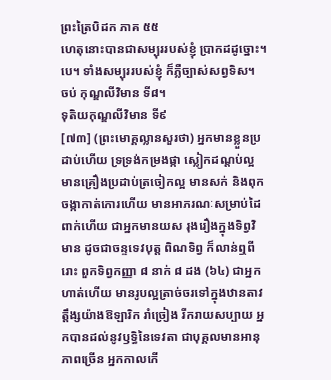ព្រះត្រៃបិដក ភាគ ៥៥
ហេតុនោះបានជាសម្បុររបស់ខ្ញុំ ប្រាកដដូច្នោះ។បេ។ ទាំងសម្បុររបស់ខ្ញុំ ក៏ភ្លឺច្បាស់សព្វទិស។
ចប់ កុណ្ឌលីវិមាន ទី៨។
ទុតិយកុណ្ឌលីវិមាន ទី៩
[៧៣] (ព្រះមោគ្គល្លានសួរថា) អ្នកមានខ្លួនប្រដាប់ហើយ ទ្រទ្រង់កម្រងផ្កា ស្លៀកដណ្តប់ល្អ មានគ្រឿងប្រដាប់ត្រចៀកល្អ មានសក់ និងពុកចង្កាកាត់កោរហើយ មានអាភរណៈសម្រាប់ដៃពាក់ហើយ ជាអ្នកមានយស រុងរឿងក្នុងទិព្វវិមាន ដូចជាចន្ទទេវបុត្ត ពិណទិព្វ ក៏លាន់ឮពីរោះ ពួកទិព្វកញ្ញា ៨ នាក់ ៨ ដង (៦៤) ជាអ្នកហាត់ហើយ មានរូបល្អត្រាច់ចរទៅក្នុងឋានតាវត្តឹង្សយ៉ាងឱឡារិក រាំច្រៀង រីករាយសប្បាយ អ្នកបានដល់នូវឫទិ្ធនៃទេវតា ជាបុគ្គលមានអានុភាពច្រើន អ្នកកាលកើ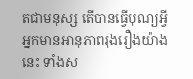តជាមនុស្ស តើបានធ្វើបុណ្យអី្វ អ្នកមានអានុភាពរុងរឿងយ៉ាងនេះ ទាំងស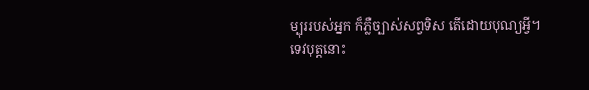ម្បុររបស់អ្នក ក៏ភ្លឺច្បាស់សព្វទិស តើដោយបុណ្យអី្វ។
ទេវបុត្តនោះ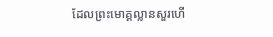ដែលព្រះមោគ្គល្លានសួរហើ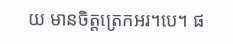យ មានចិត្តត្រេកអរ។បេ។ ផ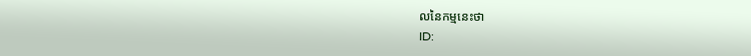លនៃកម្មនេះថា
ID: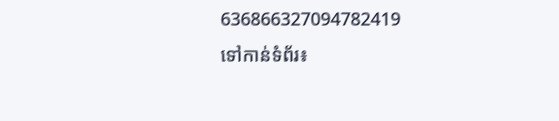636866327094782419
ទៅកាន់ទំព័រ៖